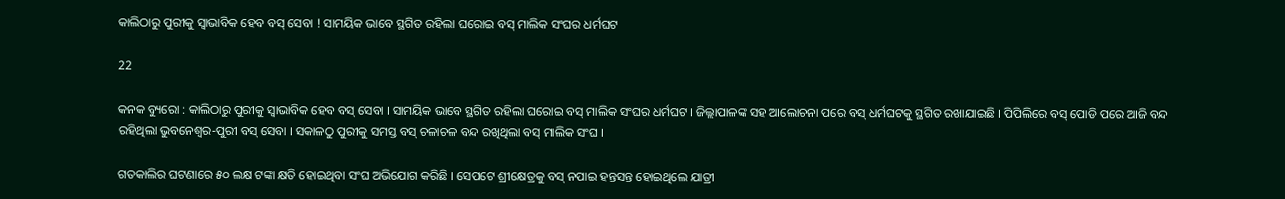କାଲିଠାରୁ ପୁରୀକୁ ସ୍ୱାଭାବିକ ହେବ ବସ୍ ସେବା ! ସାମୟିକ ଭାବେ ସ୍ଥଗିତ ରହିଲା ଘରୋଇ ବସ୍ ମାଲିକ ସଂଘର ଧର୍ମଘଟ

22

କନକ ବ୍ୟୁରୋ : କାଲିଠାରୁ ପୁରୀକୁ ସ୍ୱାଭାବିକ ହେବ ବସ୍ ସେବା । ସାମୟିକ ଭାବେ ସ୍ଥଗିତ ରହିଲା ଘରୋଇ ବସ୍ ମାଲିକ ସଂଘର ଧର୍ମଘଟ । ଜିଲ୍ଲାପାଳଙ୍କ ସହ ଆଲୋଚନା ପରେ ବସ୍ ଧର୍ମଘଟକୁ ସ୍ଥଗିତ ରଖାଯାଇଛି । ପିପିଲିରେ ବସ୍ ପୋଡି ପରେ ଆଜି ବନ୍ଦ ରହିଥିଲା ଭୁବନେଶ୍ୱର-ପୁରୀ ବସ୍ ସେବା । ସକାଳଠୁ ପୁରୀକୁ ସମସ୍ତ ବସ୍ ଚଳାଚଳ ବନ୍ଦ ରଖିଥିଲା ବସ୍ ମାଲିକ ସଂଘ ।

ଗତକାଲିର ଘଟଣାରେ ୫୦ ଲକ୍ଷ ଟଙ୍କା କ୍ଷତି ହୋଇଥିବା ସଂଘ ଅଭିଯୋଗ କରିଛି । ସେପଟେ ଶ୍ରୀକ୍ଷେତ୍ରକୁ ବସ୍ ନପାଇ ହନ୍ତସନ୍ତ ହୋଇଥିଲେ ଯାତ୍ରୀ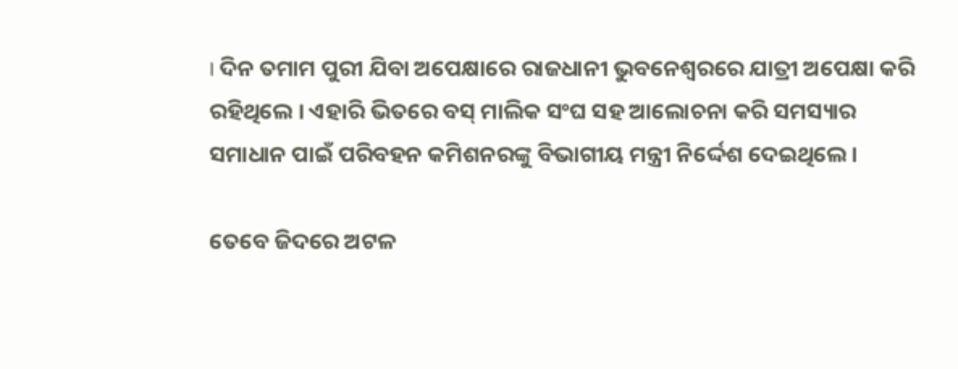। ଦିନ ତମାମ ପୁରୀ ଯିବା ଅପେକ୍ଷାରେ ରାଜଧାନୀ ଭୁବନେଶ୍ୱରରେ ଯାତ୍ରୀ ଅପେକ୍ଷା କରି ରହିଥିଲେ । ଏହାରି ଭିତରେ ବସ୍ ମାଲିକ ସଂଘ ସହ ଆଲୋଚନା କରି ସମସ୍ୟାର ସମାଧାନ ପାଇଁ ପରିବହନ କମିଶନରଙ୍କୁ ବିଭାଗୀୟ ମନ୍ତ୍ରୀ ନିର୍ଦ୍ଦେଶ ଦେଇଥିଲେ ।

ତେବେ ଜିଦରେ ଅଟଳ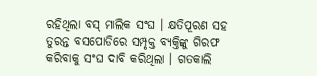ରହିଥିଲା ବସ୍ ମାଲିକ ସଂଘ । କ୍ଷତିପୂରଣ ସହ ତୁରନ୍ତ ବସପୋଡିରେ ସମ୍ପୃକ୍ତ ବ୍ୟକ୍ତିଙ୍କୁ ଗିରଫ କରିବାକୁ ସଂଘ ଦାବି କରିଥିଲା । ଗତକାଲି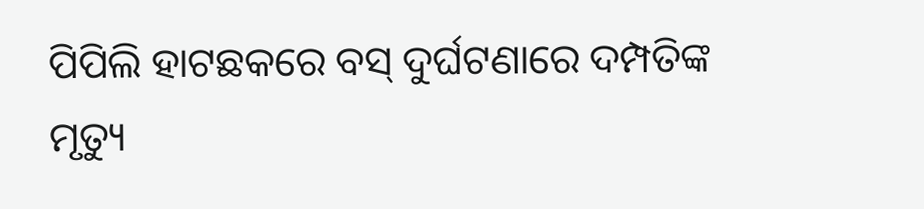ପିପିଲି ହାଟଛକରେ ବସ୍ ଦୁର୍ଘଟଣାରେ ଦମ୍ପତିଙ୍କ ମୃତ୍ୟୁ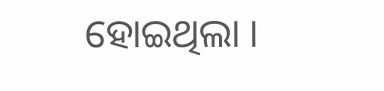ହୋଇଥିଲା ।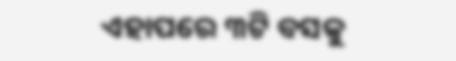ଏହାପରେ ୩ଟି ବସକୁ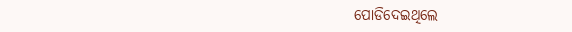ପୋଡିଦେଇଥିଲେ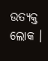ଉତ୍ୟକ୍ତ ଲୋକ ।